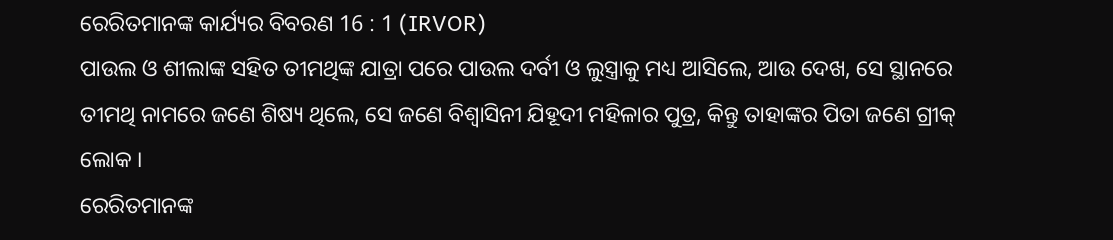ରେରିତମାନଙ୍କ କାର୍ଯ୍ୟର ବିବରଣ 16 : 1 (IRVOR)
ପାଉଲ ଓ ଶୀଲାଙ୍କ ସହିତ ତୀମଥିଙ୍କ ଯାତ୍ରା ପରେ ପାଉଲ ଦର୍ବୀ ଓ ଲୁସ୍ତ୍ରାକୁ ମଧ୍ୟ ଆସିଲେ, ଆଉ ଦେଖ, ସେ ସ୍ଥାନରେ ତୀମଥି ନାମରେ ଜଣେ ଶିଷ୍ୟ ଥିଲେ, ସେ ଜଣେ ବିଶ୍ୱାସିନୀ ଯିହୂଦୀ ମହିଳାର ପୁତ୍ର, କିନ୍ତୁ ତାହାଙ୍କର ପିତା ଜଣେ ଗ୍ରୀକ୍ ଲୋକ ।
ରେରିତମାନଙ୍କ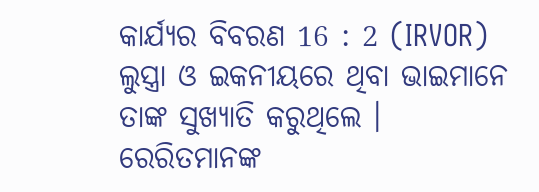କାର୍ଯ୍ୟର ବିବରଣ 16 : 2 (IRVOR)
ଲୁସ୍ତ୍ରା ଓ ଇକନୀୟରେ ଥିବା ଭାଇମାନେ ତାଙ୍କ ସୁଖ୍ୟାତି କରୁଥିଲେ ।
ରେରିତମାନଙ୍କ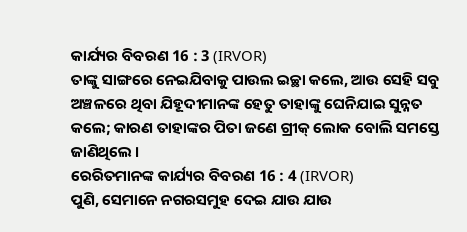କାର୍ଯ୍ୟର ବିବରଣ 16 : 3 (IRVOR)
ତାଙ୍କୁ ସାଙ୍ଗରେ ନେଇଯିବାକୁ ପାଉଲ ଇଚ୍ଛା କଲେ, ଆଉ ସେହି ସବୁ ଅଞ୍ଚଳରେ ଥିବା ଯିହୂଦୀମାନଙ୍କ ହେତୁ ତାହାଙ୍କୁ ଘେନିଯାଇ ସୁନ୍ନତ କଲେ; କାରଣ ତାହାଙ୍କର ପିତା ଜଣେ ଗ୍ରୀକ୍ ଲୋକ ବୋଲି ସମସ୍ତେ ଜାଣିଥିଲେ ।
ରେରିତମାନଙ୍କ କାର୍ଯ୍ୟର ବିବରଣ 16 : 4 (IRVOR)
ପୁଣି, ସେମାନେ ନଗରସମୁହ ଦେଇ ଯାଉ ଯାଉ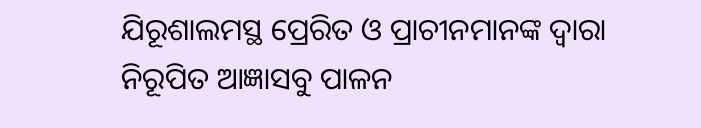ଯିରୂଶାଲମସ୍ଥ ପ୍ରେରିତ ଓ ପ୍ରାଚୀନମାନଙ୍କ ଦ୍ୱାରା ନିରୂପିତ ଆଜ୍ଞାସବୁ ପାଳନ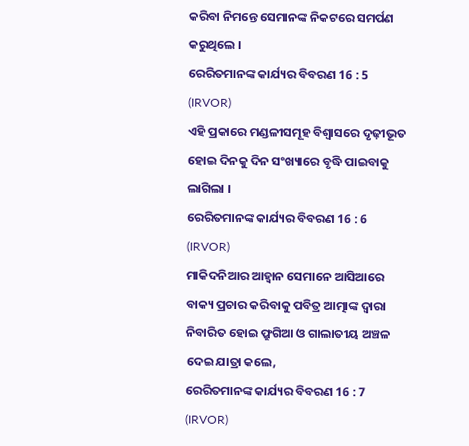କରିବା ନିମନ୍ତେ ସେମାନଙ୍କ ନିକଟରେ ସମର୍ପଣ କରୁଥିଲେ ।
ରେରିତମାନଙ୍କ କାର୍ଯ୍ୟର ବିବରଣ 16 : 5 (IRVOR)
ଏହି ପ୍ରକାରେ ମଣ୍ଡଳୀସମୂହ ବିଶ୍ୱାସରେ ଦୃଢ଼ୀଭୂତ ହୋଇ ଦିନକୁ ଦିନ ସଂଖ୍ୟାରେ ବୃଦ୍ଧି ପାଇବାକୁ ଲାଗିଲା ।
ରେରିତମାନଙ୍କ କାର୍ଯ୍ୟର ବିବରଣ 16 : 6 (IRVOR)
ମାକିଦନିଆର ଆହ୍ୱାନ ସେମାନେ ଆସିଆରେ ବାକ୍ୟ ପ୍ରଚାର କରିବାକୁ ପବିତ୍ର ଆତ୍ମାଙ୍କ ଦ୍ୱାରା ନିବାରିତ ହୋଇ ଫ୍ରୁଗିଆ ଓ ଗାଲାତୀୟ ଅଞ୍ଚଳ ଦେଇ ଯାତ୍ରା କଲେ,
ରେରିତମାନଙ୍କ କାର୍ଯ୍ୟର ବିବରଣ 16 : 7 (IRVOR)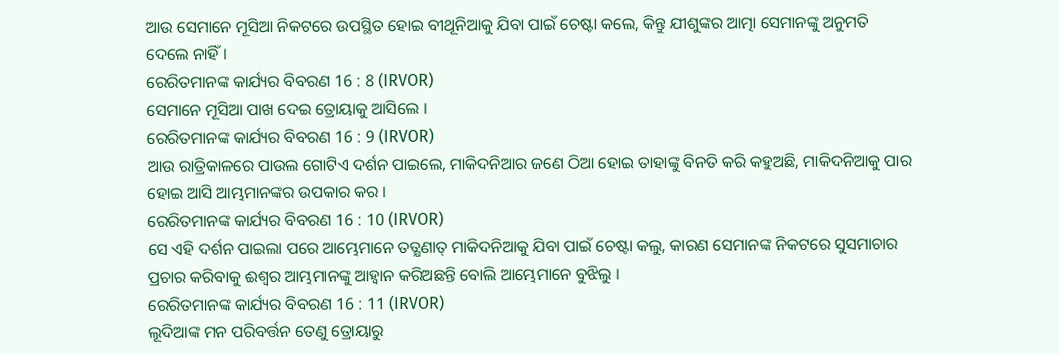ଆଉ ସେମାନେ ମୂସିଆ ନିକଟରେ ଉପସ୍ଥିତ ହୋଇ ବୀଥୂନିଆକୁ ଯିବା ପାଇଁ ଚେଷ୍ଟା କଲେ, କିନ୍ତୁ ଯୀଶୁଙ୍କର ଆତ୍ମା ସେମାନଙ୍କୁ ଅନୁମତି ଦେଲେ ନାହିଁ ।
ରେରିତମାନଙ୍କ କାର୍ଯ୍ୟର ବିବରଣ 16 : 8 (IRVOR)
ସେମାନେ ମୂସିଆ ପାଖ ଦେଇ ତ୍ରୋୟାକୁ ଆସିଲେ ।
ରେରିତମାନଙ୍କ କାର୍ଯ୍ୟର ବିବରଣ 16 : 9 (IRVOR)
ଆଉ ରାତ୍ରିକାଳରେ ପାଉଲ ଗୋଟିଏ ଦର୍ଶନ ପାଇଲେ, ମାକିଦନିଆର ଜଣେ ଠିଆ ହୋଇ ତାହାଙ୍କୁ ବିନତି କରି କହୁଅଛି, ମାକିଦନିଆକୁ ପାର ହୋଇ ଆସି ଆମ୍ଭମାନଙ୍କର ଉପକାର କର ।
ରେରିତମାନଙ୍କ କାର୍ଯ୍ୟର ବିବରଣ 16 : 10 (IRVOR)
ସେ ଏହି ଦର୍ଶନ ପାଇଲା ପରେ ଆମ୍ଭେମାନେ ତତ୍କ୍ଷଣାତ୍ ମାକିଦନିଆକୁ ଯିବା ପାଇଁ ଚେଷ୍ଟା କଲୁ, କାରଣ ସେମାନଙ୍କ ନିକଟରେ ସୁସମାଚାର ପ୍ରଚାର କରିବାକୁ ଈଶ୍ୱର ଆମ୍ଭମାନଙ୍କୁ ଆହ୍ୱାନ କରିଅଛନ୍ତି ବୋଲି ଆମ୍ଭେମାନେ ବୁଝିଲୁ ।
ରେରିତମାନଙ୍କ କାର୍ଯ୍ୟର ବିବରଣ 16 : 11 (IRVOR)
ଲୂଦିଆଙ୍କ ମନ ପରିବର୍ତ୍ତନ ତେଣୁ ତ୍ରୋୟାରୁ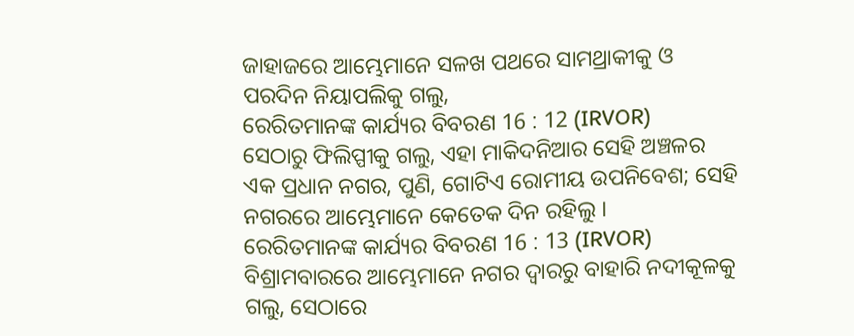ଜାହାଜରେ ଆମ୍ଭେମାନେ ସଳଖ ପଥରେ ସାମଥ୍ରାକୀକୁ ଓ ପରଦିନ ନିୟାପଲିକୁ ଗଲୁ,
ରେରିତମାନଙ୍କ କାର୍ଯ୍ୟର ବିବରଣ 16 : 12 (IRVOR)
ସେଠାରୁ ଫିଲିପ୍ପୀକୁ ଗଲୁ, ଏହା ମାକିଦନିଆର ସେହି ଅଞ୍ଚଳର ଏକ ପ୍ରଧାନ ନଗର, ପୁଣି, ଗୋଟିଏ ରୋମୀୟ ଉପନିବେଶ; ସେହି ନଗରରେ ଆମ୍ଭେମାନେ କେତେକ ଦିନ ରହିଲୁ ।
ରେରିତମାନଙ୍କ କାର୍ଯ୍ୟର ବିବରଣ 16 : 13 (IRVOR)
ବିଶ୍ରାମବାରରେ ଆମ୍ଭେମାନେ ନଗର ଦ୍ୱାରରୁ ବାହାରି ନଦୀକୂଳକୁ ଗଲୁ, ସେଠାରେ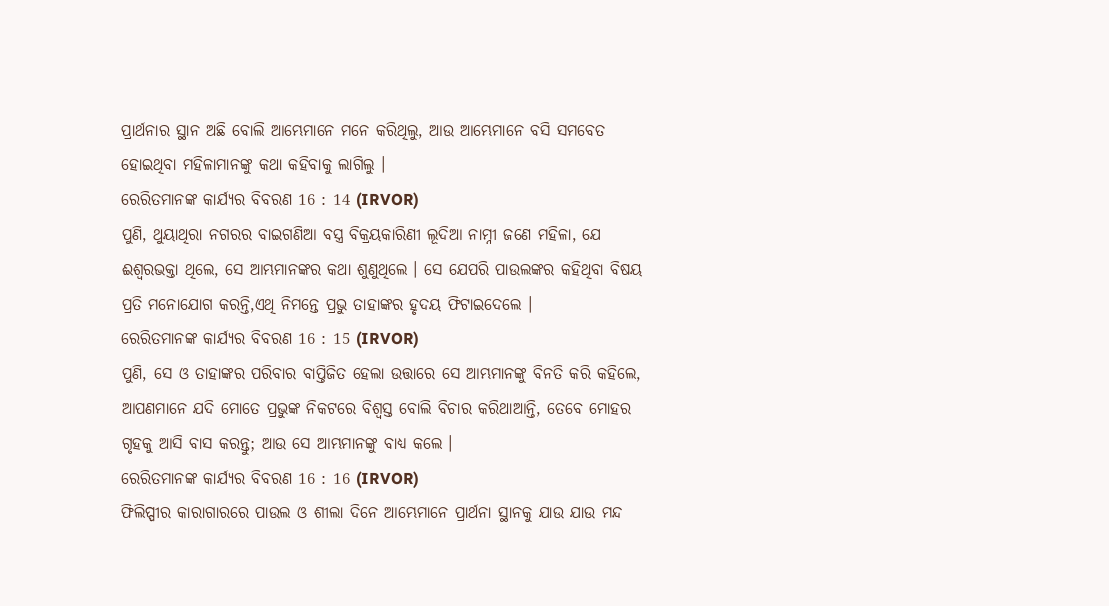ପ୍ରାର୍ଥନାର ସ୍ଥାନ ଅଛି ବୋଲି ଆମ୍ଭେମାନେ ମନେ କରିଥିଲୁ, ଆଉ ଆମ୍ଭେମାନେ ବସି ସମବେତ ହୋଇଥିବା ମହିଳାମାନଙ୍କୁ କଥା କହିବାକୁ ଲାଗିଲୁ ।
ରେରିତମାନଙ୍କ କାର୍ଯ୍ୟର ବିବରଣ 16 : 14 (IRVOR)
ପୁଣି, ଥୁୟାଥିରା ନଗରର ବାଇଗଣିଆ ବସ୍ତ୍ର ବିକ୍ରୟକାରିଣୀ ଲୂଦିଆ ନାମ୍ନୀ ଜଣେ ମହିଳା, ଯେ ଈଶ୍ୱରଭକ୍ତା ଥିଲେ, ସେ ଆମ୍ଭମାନଙ୍କର କଥା ଶୁଣୁଥିଲେ । ସେ ଯେପରି ପାଉଲଙ୍କର କହିଥିବା ବିଷୟ ପ୍ରତି ମନୋଯୋଗ କରନ୍ତି,ଏଥି ନିମନ୍ତେ ପ୍ରଭୁ ତାହାଙ୍କର ହୃଦୟ ଫିଟାଇଦେଲେ ।
ରେରିତମାନଙ୍କ କାର୍ଯ୍ୟର ବିବରଣ 16 : 15 (IRVOR)
ପୁଣି, ସେ ଓ ତାହାଙ୍କର ପରିବାର ବାପ୍ତିଜିତ ହେଲା ଉତ୍ତାରେ ସେ ଆମ୍ଭମାନଙ୍କୁ ବିନତି କରି କହିଲେ, ଆପଣମାନେ ଯଦି ମୋତେ ପ୍ରଭୁଙ୍କ ନିକଟରେ ବିଶ୍ୱସ୍ତ ବୋଲି ବିଚାର କରିଥାଆନ୍ତି, ତେବେ ମୋହର ଗୃହକୁ ଆସି ବାସ କରନ୍ତୁ; ଆଉ ସେ ଆମ୍ଭମାନଙ୍କୁ ବାଧ୍ୟ କଲେ ।
ରେରିତମାନଙ୍କ କାର୍ଯ୍ୟର ବିବରଣ 16 : 16 (IRVOR)
ଫିଲିପ୍ପୀର କାରାଗାରରେ ପାଉଲ ଓ ଶୀଲା ଦିନେ ଆମ୍ଭେମାନେ ପ୍ରାର୍ଥନା ସ୍ଥାନକୁ ଯାଉ ଯାଉ ମନ୍ଦ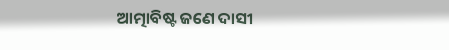ଆତ୍ମାବିଷ୍ଟ ଜଣେ ଦାସୀ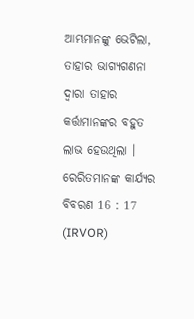ଆମ୍ଭମାନଙ୍କୁ ଭେଟିଲା, ତାହାର ଭାଗ୍ୟଗଣନା ଦ୍ୱାରା ତାହାର କର୍ତ୍ତାମାନଙ୍କର ବହୁତ ଲାଭ ହେଉଥିଲା ।
ରେରିତମାନଙ୍କ କାର୍ଯ୍ୟର ବିବରଣ 16 : 17 (IRVOR)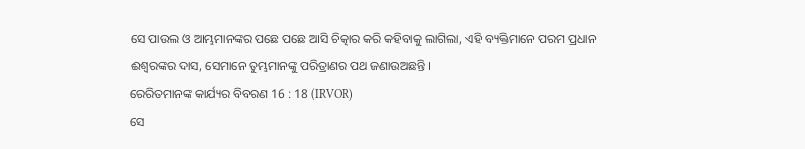ସେ ପାଉଲ ଓ ଆମ୍ଭମାନଙ୍କର ପଛେ ପଛେ ଆସି ଚିତ୍କାର କରି କହିବାକୁ ଲାଗିଲା, ଏହି ବ୍ୟକ୍ତିମାନେ ପରମ ପ୍ରଧାନ ଈଶ୍ୱରଙ୍କର ଦାସ, ସେମାନେ ତୁମ୍ଭମାନଙ୍କୁ ପରିତ୍ରାଣର ପଥ ଜଣାଉଅଛନ୍ତି ।
ରେରିତମାନଙ୍କ କାର୍ଯ୍ୟର ବିବରଣ 16 : 18 (IRVOR)
ସେ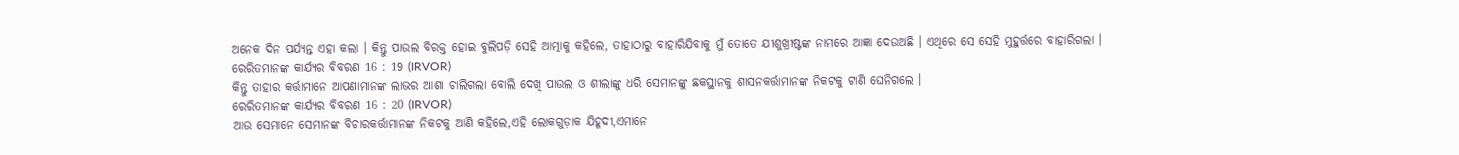ଅନେକ ଦିନ ପର୍ଯ୍ୟନ୍ତ ଏହା କଲା । କିନ୍ତୁ ପାଉଲ ବିରକ୍ତ ହୋଇ ବୁଲିପଡ଼ି ସେହି ଆତ୍ମାକୁ କହିଲେ, ତାହାଠାରୁ ବାହାରିଯିବାକୁ ମୁଁ ତୋତେ ଯୀଶୁଖ୍ରୀଷ୍ଟଙ୍କ ନାମରେ ଆଜ୍ଞା ଦେଉଅଛି । ଏଥିରେ ସେ ସେହି ମୁହୁର୍ତ୍ତରେ ବାହାରିଗଲା ।
ରେରିତମାନଙ୍କ କାର୍ଯ୍ୟର ବିବରଣ 16 : 19 (IRVOR)
କିନ୍ତୁ ତାହାର କର୍ତ୍ତାମାନେ ଆପଣାମାନଙ୍କ ଲାଭର ଆଶା ଚାଲିଗଲା ବୋଲି ଦେଖି ପାଉଲ ଓ ଶୀଲାଙ୍କୁ ଧରି ସେମାନଙ୍କୁ ଛକସ୍ଥାନକୁ ଶାସନକର୍ତ୍ତାମାନଙ୍କ ନିକଟକୁ ଟାଣି ଘେନିଗଲେ ।
ରେରିତମାନଙ୍କ କାର୍ଯ୍ୟର ବିବରଣ 16 : 20 (IRVOR)
ଆଉ ସେମାନେ ସେମାନଙ୍କ ବିଚାରକର୍ତ୍ତାମାନଙ୍କ ନିକଟକୁ ଆଣି କହିଲେ,ଏହି ଲୋକଗୁଡ଼ାକ ଯିହୂଦୀ,ଏମାନେ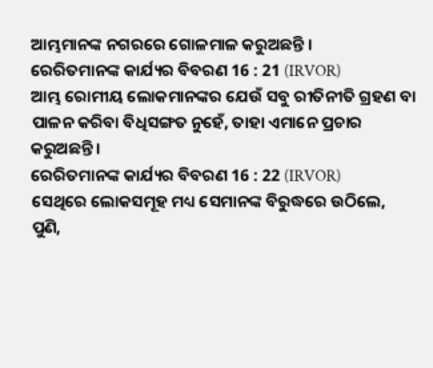ଆମ୍ଭମାନଙ୍କ ନଗରରେ ଗୋଳମାଳ କରୁଅଛନ୍ତି ।
ରେରିତମାନଙ୍କ କାର୍ଯ୍ୟର ବିବରଣ 16 : 21 (IRVOR)
ଆମ୍ଭ ରୋମୀୟ ଲୋକମାନଙ୍କର ଯେଉଁ ସବୁ ରୀତିନୀତି ଗ୍ରହଣ ବା ପାଳନ କରିବା ବିଧିସଙ୍ଗତ ନୁହେଁ, ତାହା ଏମାନେ ପ୍ରଚାର କରୁଅଛନ୍ତି ।
ରେରିତମାନଙ୍କ କାର୍ଯ୍ୟର ବିବରଣ 16 : 22 (IRVOR)
ସେଥିରେ ଲୋକସମୂହ ମଧ୍ୟ ସେମାନଙ୍କ ବିରୁଦ୍ଧରେ ଉଠିଲେ, ପୁଣି,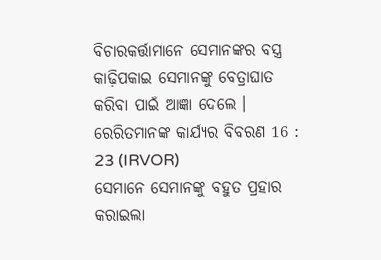ବିଚାରକର୍ତ୍ତାମାନେ ସେମାନଙ୍କର ବସ୍ତ୍ର କାଢ଼ିପକାଇ ସେମାନଙ୍କୁ ବେତ୍ରାଘାତ କରିବା ପାଇଁ ଆଜ୍ଞା ଦେଲେ ।
ରେରିତମାନଙ୍କ କାର୍ଯ୍ୟର ବିବରଣ 16 : 23 (IRVOR)
ସେମାନେ ସେମାନଙ୍କୁ ବହୁତ ପ୍ରହାର କରାଇଲା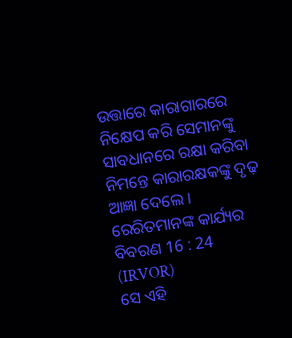ଉତ୍ତାରେ କାରାଗାରରେ ନିକ୍ଷେପ କରି ସେମାନଙ୍କୁ ସାବଧାନରେ ରକ୍ଷା କରିବା ନିମନ୍ତେ କାରାରକ୍ଷକଙ୍କୁ ଦୃଢ଼ ଆଜ୍ଞା ଦେଲେ ।
ରେରିତମାନଙ୍କ କାର୍ଯ୍ୟର ବିବରଣ 16 : 24 (IRVOR)
ସେ ଏହି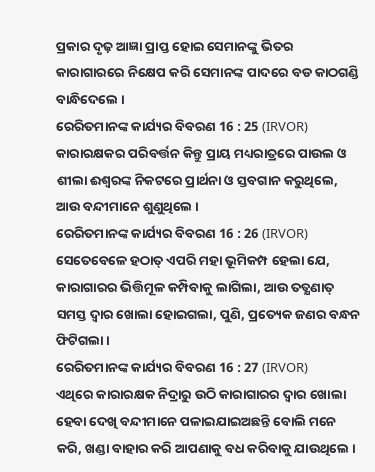ପ୍ରକାର ଦୃଢ଼ ଆଜ୍ଞା ପ୍ରାପ୍ତ ହୋଇ ସେମାନଙ୍କୁ ଭିତର କାରାଗାରରେ ନିକ୍ଷେପ କରି ସେମାନଙ୍କ ପାଦରେ ବଡ କାଠଗଣ୍ଡି ବାନ୍ଧିଦେଲେ ।
ରେରିତମାନଙ୍କ କାର୍ଯ୍ୟର ବିବରଣ 16 : 25 (IRVOR)
କାରାରକ୍ଷକର ପରିବର୍ତ୍ତନ କିନ୍ତୁ ପ୍ରାୟ ମଧ୍ୟରାତ୍ରରେ ପାଉଲ ଓ ଶୀଲା ଈଶ୍ୱରଙ୍କ ନିକଟରେ ପ୍ରାର୍ଥନା ଓ ସ୍ତବଗାନ କରୁଥିଲେ, ଆଉ ବନ୍ଦୀମାନେ ଶୁଣୁଥିଲେ ।
ରେରିତମାନଙ୍କ କାର୍ଯ୍ୟର ବିବରଣ 16 : 26 (IRVOR)
ସେତେବେଳେ ହଠାତ୍ ଏପରି ମହା ଭୂମିକମ୍ପ ହେଲା ଯେ, କାରାଗାରର ଭିତ୍ତିମୂଳ କମ୍ପିବାକୁ ଲାଗିଲା, ଆଉ ତତ୍କ୍ଷଣାତ୍ ସମସ୍ତ ଦ୍ୱାର ଖୋଲା ହୋଇଗଲା, ପୁଣି, ପ୍ରତ୍ୟେକ ଜଣର ବନ୍ଧନ ଫିଟିଗଲା ।
ରେରିତମାନଙ୍କ କାର୍ଯ୍ୟର ବିବରଣ 16 : 27 (IRVOR)
ଏଥିରେ କାରାରକ୍ଷକ ନିଦ୍ରାରୁ ଉଠି କାରାଗାରର ଦ୍ୱାର ଖୋଲା ହେବା ଦେଖି ବନ୍ଦୀମାନେ ପଳାଇଯାଇଅଛନ୍ତି ବୋଲି ମନେ କରି, ଖଣ୍ଡା ବାହାର କରି ଆପଣାକୁ ବଧ କରିବାକୁ ଯାଉଥିଲେ ।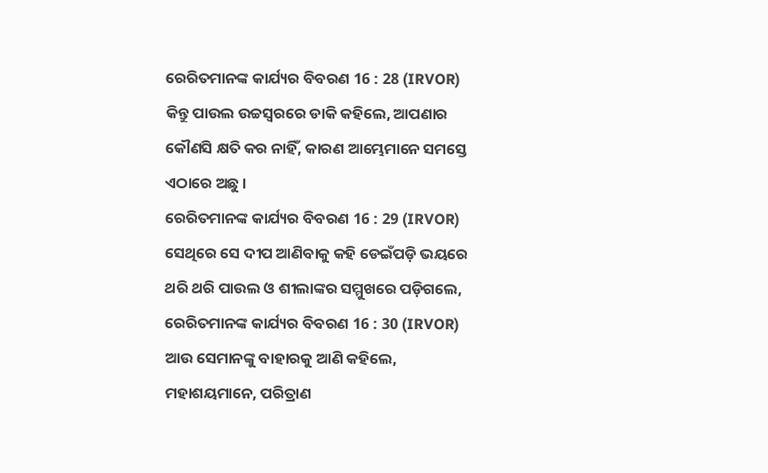ରେରିତମାନଙ୍କ କାର୍ଯ୍ୟର ବିବରଣ 16 : 28 (IRVOR)
କିନ୍ତୁ ପାଉଲ ଉଚ୍ଚସ୍ୱରରେ ଡାକି କହିଲେ, ଆପଣାର କୌଣସି କ୍ଷତି କର ନାହିଁ, କାରଣ ଆମ୍ଭେମାନେ ସମସ୍ତେ ଏଠାରେ ଅଛୁ ।
ରେରିତମାନଙ୍କ କାର୍ଯ୍ୟର ବିବରଣ 16 : 29 (IRVOR)
ସେଥିରେ ସେ ଦୀପ ଆଣିବାକୁ କହି ଡେଇଁପଡ଼ି ଭୟରେ ଥରି ଥରି ପାଉଲ ଓ ଶୀଲାଙ୍କର ସମ୍ମୁଖରେ ପଡ଼ିଗଲେ,
ରେରିତମାନଙ୍କ କାର୍ଯ୍ୟର ବିବରଣ 16 : 30 (IRVOR)
ଆଉ ସେମାନଙ୍କୁ ବାହାରକୁ ଆଣି କହିଲେ, ମହାଶୟମାନେ, ପରିତ୍ରାଣ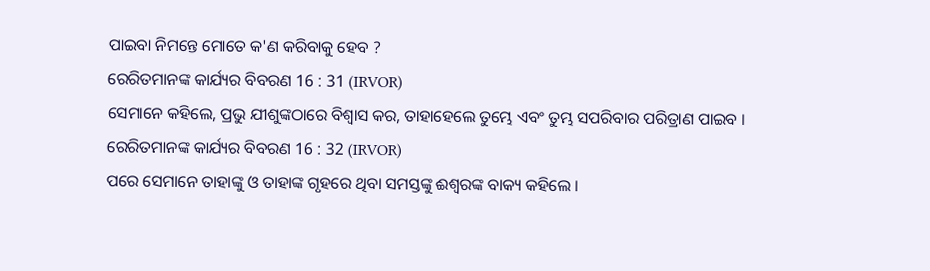ପାଇବା ନିମନ୍ତେ ମୋତେ କ'ଣ କରିବାକୁ ହେବ ?
ରେରିତମାନଙ୍କ କାର୍ଯ୍ୟର ବିବରଣ 16 : 31 (IRVOR)
ସେମାନେ କହିଲେ, ପ୍ରଭୁ ଯୀଶୁଙ୍କଠାରେ ବିଶ୍ୱାସ କର, ତାହାହେଲେ ତୁମ୍ଭେ ଏବଂ ତୁମ୍ଭ ସପରିବାର ପରିତ୍ରାଣ ପାଇବ ।
ରେରିତମାନଙ୍କ କାର୍ଯ୍ୟର ବିବରଣ 16 : 32 (IRVOR)
ପରେ ସେମାନେ ତାହାଙ୍କୁ ଓ ତାହାଙ୍କ ଗୃହରେ ଥିବା ସମସ୍ତଙ୍କୁ ଈଶ୍ୱରଙ୍କ ବାକ୍ୟ କହିଲେ ।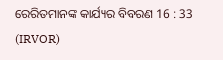ରେରିତମାନଙ୍କ କାର୍ଯ୍ୟର ବିବରଣ 16 : 33 (IRVOR)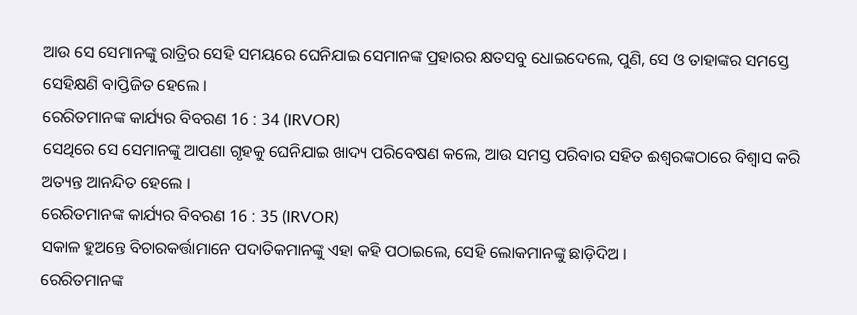ଆଉ ସେ ସେମାନଙ୍କୁ ରାତ୍ରିର ସେହି ସମୟରେ ଘେନିଯାଇ ସେମାନଙ୍କ ପ୍ରହାରର କ୍ଷତସବୁ ଧୋଇଦେଲେ, ପୁଣି, ସେ ଓ ତାହାଙ୍କର ସମସ୍ତେ ସେହିକ୍ଷଣି ବାପ୍ତିଜିତ ହେଲେ ।
ରେରିତମାନଙ୍କ କାର୍ଯ୍ୟର ବିବରଣ 16 : 34 (IRVOR)
ସେଥିରେ ସେ ସେମାନଙ୍କୁ ଆପଣା ଗୃହକୁ ଘେନିଯାଇ ଖାଦ୍ୟ ପରିବେଷଣ କଲେ, ଆଉ ସମସ୍ତ ପରିବାର ସହିତ ଈଶ୍ୱରଙ୍କଠାରେ ବିଶ୍ୱାସ କରି ଅତ୍ୟନ୍ତ ଆନନ୍ଦିତ ହେଲେ ।
ରେରିତମାନଙ୍କ କାର୍ଯ୍ୟର ବିବରଣ 16 : 35 (IRVOR)
ସକାଳ ହୁଅନ୍ତେ ବିଚାରକର୍ତ୍ତାମାନେ ପଦାତିକମାନଙ୍କୁ ଏହା କହି ପଠାଇଲେ, ସେହି ଲୋକମାନଙ୍କୁ ଛାଡ଼ିଦିଅ ।
ରେରିତମାନଙ୍କ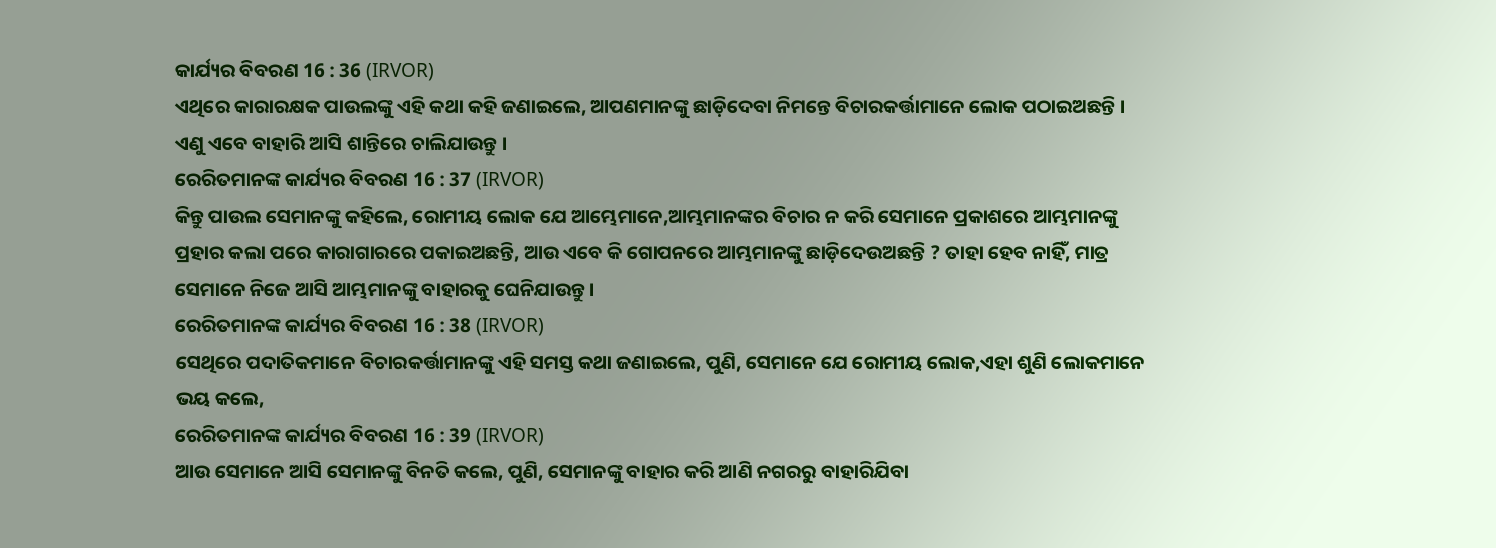କାର୍ଯ୍ୟର ବିବରଣ 16 : 36 (IRVOR)
ଏଥିରେ କାରାରକ୍ଷକ ପାଉଲଙ୍କୁ ଏହି କଥା କହି ଜଣାଇଲେ, ଆପଣମାନଙ୍କୁ ଛାଡ଼ିଦେବା ନିମନ୍ତେ ବିଚାରକର୍ତ୍ତାମାନେ ଲୋକ ପଠାଇଅଛନ୍ତି । ଏଣୁ ଏବେ ବାହାରି ଆସି ଶାନ୍ତିରେ ଚାଲିଯାଉନ୍ତୁ ।
ରେରିତମାନଙ୍କ କାର୍ଯ୍ୟର ବିବରଣ 16 : 37 (IRVOR)
କିନ୍ତୁ ପାଉଲ ସେମାନଙ୍କୁ କହିଲେ, ରୋମୀୟ ଲୋକ ଯେ ଆମ୍ଭେମାନେ,ଆମ୍ଭମାନଙ୍କର ବିଚାର ନ କରି ସେମାନେ ପ୍ରକାଶରେ ଆମ୍ଭମାନଙ୍କୁ ପ୍ରହାର କଲା ପରେ କାରାଗାରରେ ପକାଇଅଛନ୍ତି, ଆଉ ଏବେ କି ଗୋପନରେ ଆମ୍ଭମାନଙ୍କୁ ଛାଡ଼ିଦେଉଅଛନ୍ତି ? ତାହା ହେବ ନାହିଁ, ମାତ୍ର ସେମାନେ ନିଜେ ଆସି ଆମ୍ଭମାନଙ୍କୁ ବାହାରକୁ ଘେନିଯାଉନ୍ତୁ ।
ରେରିତମାନଙ୍କ କାର୍ଯ୍ୟର ବିବରଣ 16 : 38 (IRVOR)
ସେଥିରେ ପଦାତିକମାନେ ବିଚାରକର୍ତ୍ତାମାନଙ୍କୁ ଏହି ସମସ୍ତ କଥା ଜଣାଇଲେ, ପୁଣି, ସେମାନେ ଯେ ରୋମୀୟ ଲୋକ,ଏହା ଶୁଣି ଲୋକମାନେ ଭୟ କଲେ,
ରେରିତମାନଙ୍କ କାର୍ଯ୍ୟର ବିବରଣ 16 : 39 (IRVOR)
ଆଉ ସେମାନେ ଆସି ସେମାନଙ୍କୁ ବିନତି କଲେ, ପୁଣି, ସେମାନଙ୍କୁ ବାହାର କରି ଆଣି ନଗରରୁ ବାହାରିଯିବା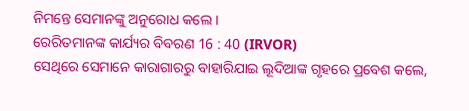ନିମନ୍ତେ ସେମାନଙ୍କୁ ଅନୁରୋଧ କଲେ ।
ରେରିତମାନଙ୍କ କାର୍ଯ୍ୟର ବିବରଣ 16 : 40 (IRVOR)
ସେଥିରେ ସେମାନେ କାରାଗାରରୁ ବାହାରିଯାଇ ଲୂଦିଆଙ୍କ ଗୃହରେ ପ୍ରବେଶ କଲେ,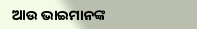ଆଉ ଭାଇମାନଙ୍କ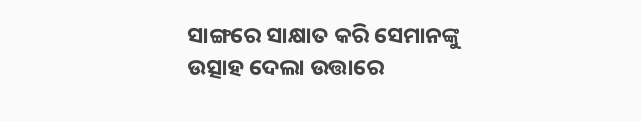ସାଙ୍ଗରେ ସାକ୍ଷାତ କରି ସେମାନଙ୍କୁ ଉତ୍ସାହ ଦେଲା ଉତ୍ତାରେ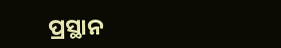ପ୍ରସ୍ଥାନ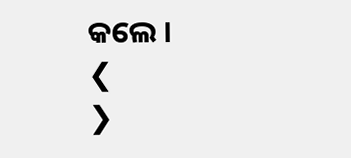କଲେ ।
❮
❯